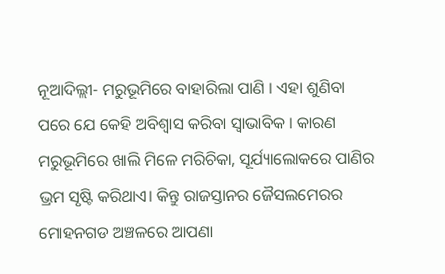ନୂଆଦିଲ୍ଲୀ- ମରୁଭୂମିରେ ବାହାରିଲା ପାଣି । ଏହା ଶୁଣିବା ପରେ ଯେ କେହି ଅବିଶ୍ୱାସ କରିବା ସ୍ୱାଭାବିକ । କାରଣ ମରୁଭୂମିରେ ଖାଲି ମିଳେ ମରିଚିକା, ସୂର୍ଯ୍ୟାଲୋକରେ ପାଣିର ଭ୍ରମ ସୃଷ୍ଟି କରିଥାଏ। କିନ୍ତୁ ରାଜସ୍ତାନର ଜୈସଲମେରର ମୋହନଗଡ ଅଞ୍ଚଳରେ ଆପଣା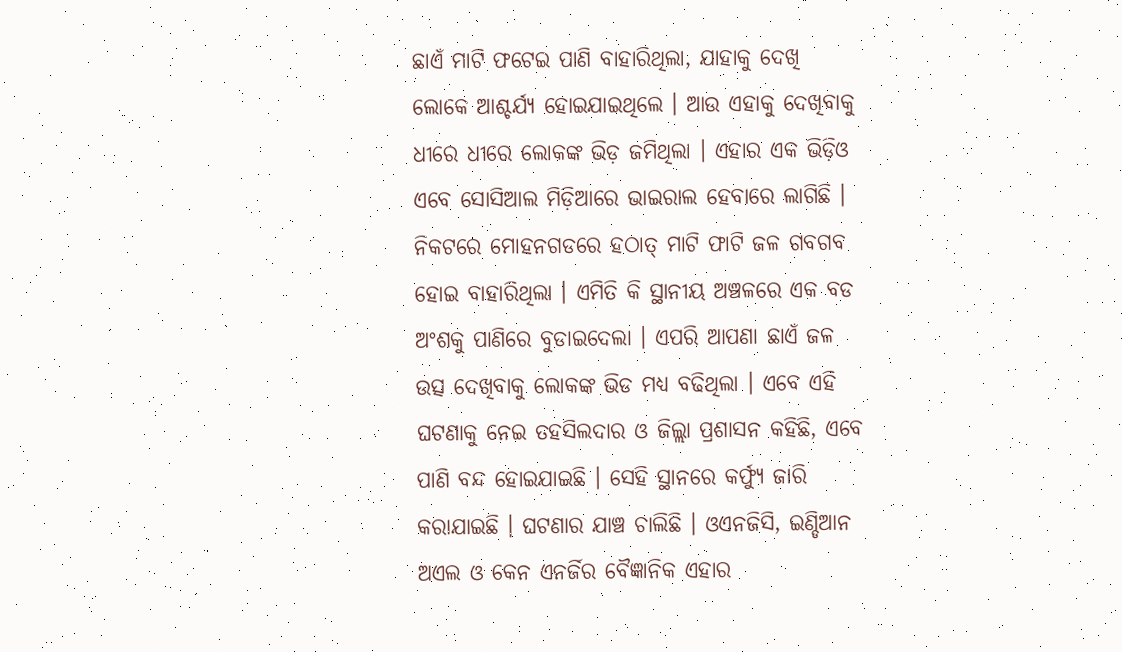ଛାଏଁ ମାଟି ଫଟେଇ ପାଣି ବାହାରିଥିଲା, ଯାହାକୁ ଦେଖି ଲୋକେ ଆଶ୍ଚର୍ଯ୍ୟ ହୋଇଯାଇଥିଲେ । ଆଉ ଏହାକୁ ଦେଖିବାକୁ ଧୀରେ ଧୀରେ ଲୋକଙ୍କ ଭିଡ଼ ଜମିଥିଲା । ଏହାର ଏକ ଭିଡ଼ିଓ ଏବେ ସୋସିଆଲ ମିଡ଼ିଆରେ ଭାଇରାଲ ହେବାରେ ଲାଗିଛି ।
ନିକଟରେ ମୋହନଗଡରେ ହଠାତ୍ ମାଟି ଫାଟି ଜଳ ଗବଗବ ହୋଇ ବାହାରିଥିଲା । ଏମିତି କି ସ୍ଥାନୀୟ ଅଞ୍ଚଳରେ ଏକ ବଡ ଅଂଶକୁ ପାଣିରେ ବୁଡାଇଦେଲା । ଏପରି ଆପଣା ଛାଏଁ ଜଳ ଉତ୍ସ ଦେଖିବାକୁ ଲୋକଙ୍କ ଭିଡ ମଧ୍ୟ ବଢିଥିଲା । ଏବେ ଏହି ଘଟଣାକୁ ନେଇ ତହସିଲଦାର ଓ ଜିଲ୍ଲା ପ୍ରଶାସନ କହିଛି, ଏବେ ପାଣି ବନ୍ଦ ହୋଇଯାଇଛି । ସେହି ସ୍ଥାନରେ କର୍ଫ୍ୟୁ ଜାରି କରାଯାଇଛି । ଘଟଣାର ଯାଞ୍ଚ ଚାଲିଛି । ଓଏନଜିସି, ଇଣ୍ଡିଆନ ଅଏଲ ଓ କେନ ଏନର୍ଜିର ବୈଜ୍ଞାନିକ ଏହାର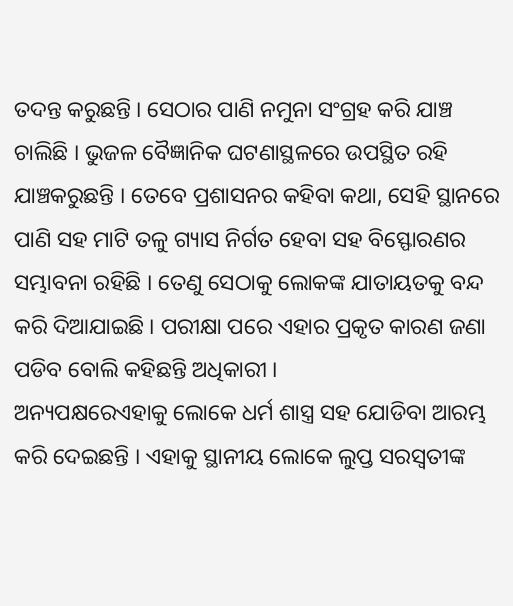ତଦନ୍ତ କରୁଛନ୍ତି । ସେଠାର ପାଣି ନମୁନା ସଂଗ୍ରହ କରି ଯାଞ୍ଚ ଚାଲିଛି । ଭୁଜଳ ବୈଜ୍ଞାନିକ ଘଟଣାସ୍ଥଳରେ ଉପସ୍ଥିତ ରହି ଯାଞ୍ଚକରୁଛନ୍ତି । ତେବେ ପ୍ରଶାସନର କହିବା କଥା, ସେହି ସ୍ଥାନରେ ପାଣି ସହ ମାଟି ତଳୁ ଗ୍ୟାସ ନିର୍ଗତ ହେବା ସହ ବିସ୍ଫୋରଣର ସମ୍ଭାବନା ରହିଛି । ତେଣୁ ସେଠାକୁ ଲୋକଙ୍କ ଯାତାୟତକୁ ବନ୍ଦ କରି ଦିଆଯାଇଛି । ପରୀକ୍ଷା ପରେ ଏହାର ପ୍ରକୃତ କାରଣ ଜଣା ପଡିବ ବୋଲି କହିଛନ୍ତି ଅଧିକାରୀ ।
ଅନ୍ୟପକ୍ଷରେଏହାକୁ ଲୋକେ ଧର୍ମ ଶାସ୍ତ୍ର ସହ ଯୋଡିବା ଆରମ୍ଭ କରି ଦେଇଛନ୍ତି । ଏହାକୁ ସ୍ଥାନୀୟ ଲୋକେ ଲୁପ୍ତ ସରସ୍ୱତୀଙ୍କ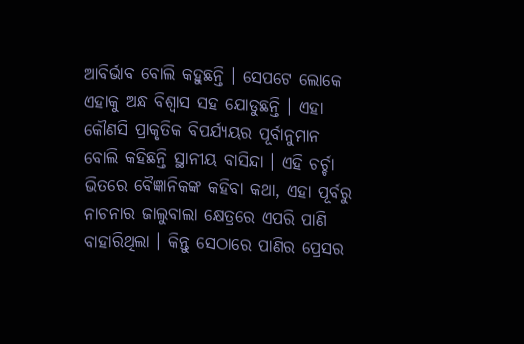ଆବିର୍ଭାବ ବୋଲି କହୁଛନ୍ତି । ସେପଟେ ଲୋକେ ଏହାକୁ ଅନ୍ଧ ବିଶ୍ୱାସ ସହ ଯୋଡୁଛନ୍ତି । ଏହା କୌଣସି ପ୍ରାକୃତିକ ବିପର୍ଯ୍ୟୟର ପୂର୍ବାନୁମାନ ବୋଲି କହିଛନ୍ତି ସ୍ଥାନୀୟ ବାସିନ୍ଦା । ଏହି ଚର୍ଚ୍ଚା ଭିତରେ ବୈଜ୍ଞାନିକଙ୍କ କହିବା କଥା, ଏହା ପୂର୍ବରୁ ନାଚନାର ଜାଲୁବାଲା କ୍ଷେତ୍ରରେ ଏପରି ପାଣି ବାହାରିଥିଲା । କିନ୍ତୁ ସେଠାରେ ପାଣିର ପ୍ରେସର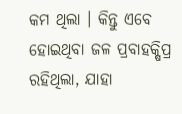କମ ଥିଲା । କିନ୍ତୁ ଏବେ ହୋଇଥିବା ଜଳ ପ୍ରବାହକ୍ଷିପ୍ର ରହିଥିଲା, ଯାହା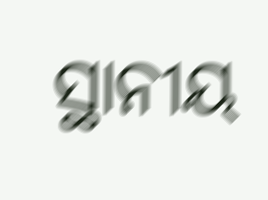ସ୍ଥାନୀୟ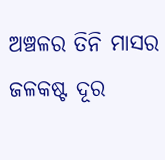ଅଞ୍ଚଳର ତିନି ମାସର ଜଳକଷ୍ଟ ଦୂର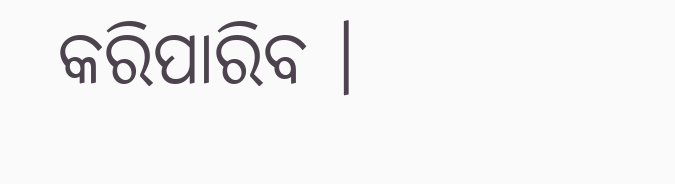କରିପାରିବ ।